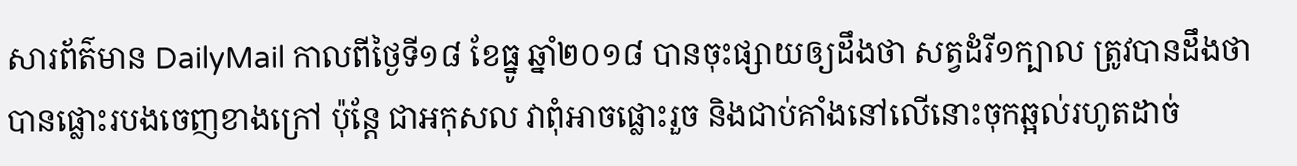សារព័ត៌មាន DailyMail កាលពីថ្ងៃទី១៨ ខែធ្នូ ឆ្នាំ២០១៨ បានចុះផ្សាយឲ្យដឹងថា សត្វដំរី១ក្បាល ត្រូវបានដឹងថា បានផ្លោះរបងចេញខាងក្រៅ ប៉ុន្តែ ជាអកុសល វាពុំអាចផ្លោះរួច និងជាប់គាំងនៅលើនោះចុកឆ្អល់រហូតដាច់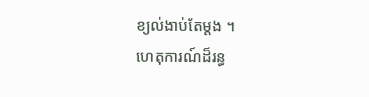ខ្យល់ងាប់តែម្តង ។
ហេតុការណ៍ដ៏រន្ធ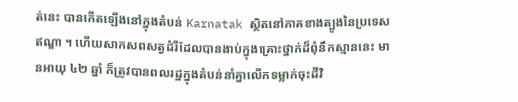ត់នេះ បានកើតឡើងនៅក្នុងតំបន់ Karnatak ស្ថិតនៅភាគខាងត្បូងនៃប្រទេសឥណ្ឌា ។ ហើយសាកសពសត្វដំរីដែលបានងាប់ក្នុងគ្រោះថ្នាក់ដ៏ពុំនឹកស្មាននេះ មានអាយុ ៤២ ឆ្នាំ ក៏ត្រូវបានពលរដ្ឋក្នុងតំបន់នាំគ្នាលើកទម្លាក់ចុះដីវិ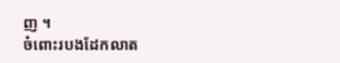ញ ។
ចំពោះរបងដែកលាត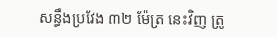សន្ធឹងប្រវែង ៣២ ម៉ែត្រ នេះវិញ ត្រូ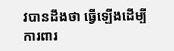វបានដឹងថា ធ្វើឡើងដើម្បីការពារ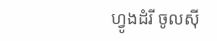ហ្វូងដំរី ចូលស៊ី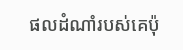ផលដំណាំរបស់គេប៉ុ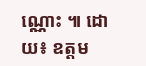ណ្ណោះ ៕ ដោយ៖ ឧត្តម